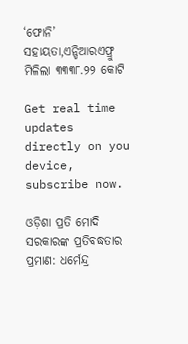‘ଫୋନି’ ସହାୟତା,ଏନ୍ଡିଆରଏଫ୍ରୁ ମିଳିଲା ୩୩୩୮.୨୨ କୋଟି

Get real time updates directly on you device, subscribe now.

ଓଡ଼ିଶା ପ୍ରତି ମୋଦି ସରକାରଙ୍କ ପ୍ରତିବଦ୍ଧତାର ପ୍ରମାଣ: ଧର୍ମେନ୍ଦ୍ର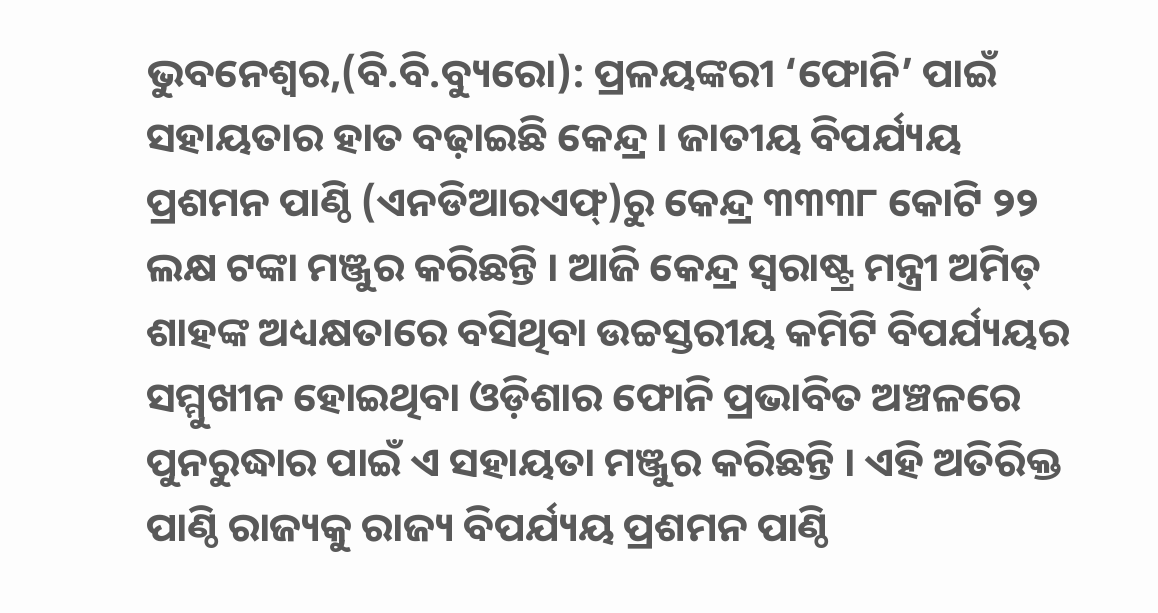ଭୁବନେଶ୍ୱର,(ବି.ବି.ବ୍ୟୁରୋ): ପ୍ରଳୟଙ୍କରୀ ‘ଫୋନି’ ପାଇଁ ସହାୟତାର ହାତ ବଢ଼ାଇଛି କେନ୍ଦ୍ର । ଜାତୀୟ ବିପର୍ଯ୍ୟୟ ପ୍ରଶମନ ପାଣ୍ଠି (ଏନଡିଆରଏଫ୍)ରୁ କେନ୍ଦ୍ର ୩୩୩୮ କୋଟି ୨୨ ଲକ୍ଷ ଟଙ୍କା ମଞ୍ଜୁର କରିଛନ୍ତି । ଆଜି କେନ୍ଦ୍ର ସ୍ୱରାଷ୍ଟ୍ର ମନ୍ତ୍ରୀ ଅମିତ୍ ଶାହଙ୍କ ଅଧ୍ୟକ୍ଷତାରେ ବସିଥିବା ଉଚ୍ଚସ୍ତରୀୟ କମିଟି ବିପର୍ଯ୍ୟୟର ସମ୍ମୁଖୀନ ହୋଇଥିବା ଓଡ଼ିଶାର ଫୋନି ପ୍ରଭାବିତ ଅଞ୍ଚଳରେ ପୁନରୁଦ୍ଧାର ପାଇଁ ଏ ସହାୟତା ମଞ୍ଜୁର କରିଛନ୍ତି । ଏହି ଅତିରିକ୍ତ ପାଣ୍ଠି ରାଜ୍ୟକୁ ରାଜ୍ୟ ବିପର୍ଯ୍ୟୟ ପ୍ରଶମନ ପାଣ୍ଠି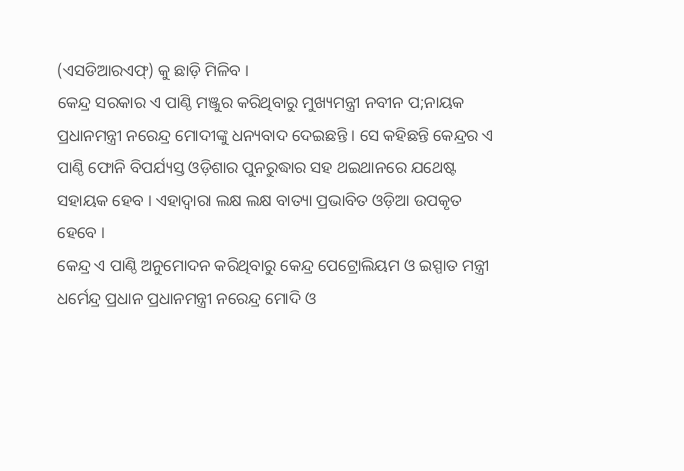(ଏସଡିଆରଏଫ୍) କୁ ଛାଡ଼ି ମିଳିବ ।
କେନ୍ଦ୍ର ସରକାର ଏ ପାଣ୍ଠି ମଞ୍ଜୁର କରିଥିବାରୁ ମୁଖ୍ୟମନ୍ତ୍ରୀ ନବୀନ ପ;ନାୟକ ପ୍ରଧାନମନ୍ତ୍ରୀ ନରେନ୍ଦ୍ର ମୋଦୀଙ୍କୁ ଧନ୍ୟବାଦ ଦେଇଛନ୍ତି । ସେ କହିଛନ୍ତି କେନ୍ଦ୍ରର ଏ ପାଣ୍ଠି ଫୋନି ବିପର୍ଯ୍ୟସ୍ତ ଓଡ଼ିଶାର ପୁନରୁଦ୍ଧାର ସହ ଥଇଥାନରେ ଯଥେଷ୍ଟ ସହାୟକ ହେବ । ଏହାଦ୍ୱାରା ଲକ୍ଷ ଲକ୍ଷ ବାତ୍ୟା ପ୍ରଭାବିତ ଓଡ଼ିଆ ଉପକୃତ ହେବେ ।
କେନ୍ଦ୍ର ଏ ପାଣ୍ଠି ଅନୁମୋଦନ କରିଥିବାରୁ କେନ୍ଦ୍ର ପେଟ୍ରୋଲିୟମ ଓ ଇସ୍ପାତ ମନ୍ତ୍ରୀ ଧର୍ମେନ୍ଦ୍ର ପ୍ରଧାନ ପ୍ରଧାନମନ୍ତ୍ରୀ ନରେନ୍ଦ୍ର ମୋଦି ଓ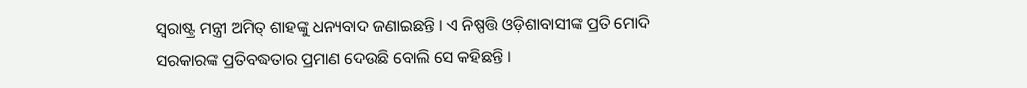ସ୍ୱରାଷ୍ଟ୍ର ମନ୍ତ୍ରୀ ଅମିତ୍ ଶାହଙ୍କୁ ଧନ୍ୟବାଦ ଜଣାଇଛନ୍ତି । ଏ ନିଷ୍ପତ୍ତି ଓଡ଼ିଶାବାସୀଙ୍କ ପ୍ରତି ମୋଦି ସରକାରଙ୍କ ପ୍ରତିବଦ୍ଧତାର ପ୍ରମାଣ ଦେଉଛି ବୋଲି ସେ କହିଛନ୍ତି ।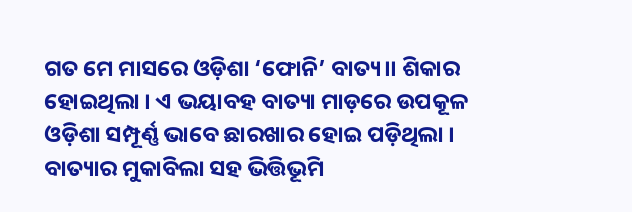ଗତ ମେ ମାସରେ ଓଡ଼ିଶା ‘ଫୋନି’ ବାତ୍ୟ।। ଶିକାର ହୋଇଥିଲା । ଏ ଭୟାବହ ବାତ୍ୟା ମାଡ଼ରେ ଉପକୂଳ ଓଡ଼ିଶା ସମ୍ପୂର୍ଣ୍ଣ ଭାବେ ଛାରଖାର ହୋଇ ପଡ଼ିଥିଲା । ବାତ୍ୟାର ମୁକାବିଲା ସହ ଭିତ୍ତିଭୂମି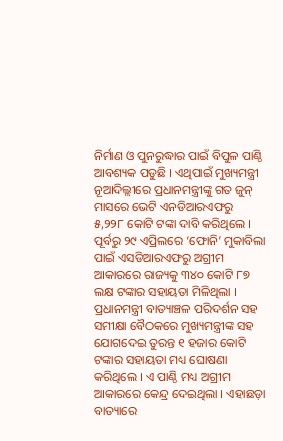ନିର୍ମାଣ ଓ ପୁନରୁଦ୍ଧାର ପାଇଁ ବିପୁଳ ପାଣ୍ଠି ଆବଶ୍ୟକ ପଡୁଛି । ଏଥିପାଇଁ ମୁଖ୍ୟମନ୍ତ୍ରୀ ନୂଆଦିଲ୍ଲୀରେ ପ୍ରଧାନମନ୍ତ୍ରୀଙ୍କୁ ଗତ ଜୁନ୍ ମାସରେ ଭେଟି ଏନଡିଆରଏଫରୁ ୫,୨୨୮ କୋଟି ଟଙ୍କା ଦାବି କରିଥିଲେ । ପୂର୍ବରୁ ୨୯ ଏପ୍ରିଲରେ ‘ଫୋନି’ ମୁକାବିଲା ପାଇଁ ଏସଡିଆରଏଫରୁ ଅଗ୍ରୀମ ଆକାରରେ ରାଜ୍ୟକୁ ୩୪୦ କୋଟି ୮୭ ଲକ୍ଷ ଟଙ୍କାର ସହାୟତା ମିଳିଥିଲା । ପ୍ରଧାନମନ୍ତ୍ରୀ ବାତ୍ୟାଞ୍ଚଳ ପରିଦର୍ଶନ ସହ ସମୀକ୍ଷା ବୈଠକରେ ମୁଖ୍ୟମନ୍ତ୍ରୀଙ୍କ ସହ ଯୋଗଦେଇ ତୁରନ୍ତ ୧ ହଜାର କୋଟି ଟଙ୍କାର ସହାୟତା ମଧ୍ୟ ଘୋଷଣା କରିଥିଲେ । ଏ ପାଣ୍ଠି ମଧ୍ୟ ଅଗ୍ରୀମ ଆକାରରେ କେନ୍ଦ୍ର ଦେଇଥିଲା । ଏହାଛଡ଼ା ବାତ୍ୟାରେ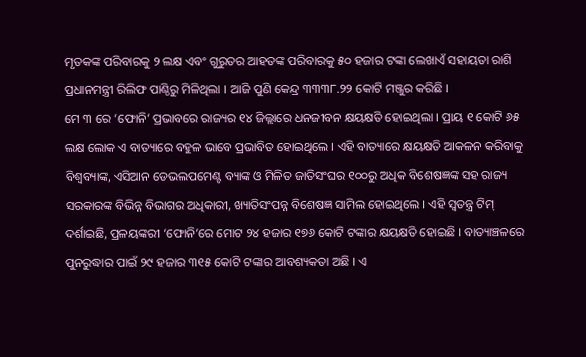ମୃତକଙ୍କ ପରିବାରକୁ ୨ ଲକ୍ଷ ଏବଂ ଗୁରୁତର ଆହତଙ୍କ ପରିବାରକୁ ୫୦ ହଜାର ଟଙ୍କା ଲେଖାଏଁ ସହାୟତା ରାଶି ପ୍ରଧାନମନ୍ତ୍ରୀ ରିଲିଫ ପାଣ୍ଠିରୁ ମିଳିଥିଲା । ଆଜି ପୁଣି କେନ୍ଦ୍ର ୩୩୩୮.୨୨ କୋଟି ମଞ୍ଜୁର କରିଛି ।
ମେ ୩ ରେ ‘ଫୋନି’ ପ୍ରଭାବରେ ରାଜ୍ୟର ୧୪ ଜିଲ୍ଲାରେ ଧନଜୀବନ କ୍ଷୟକ୍ଷତି ହୋଇଥିଲା । ପ୍ରାୟ ୧ କୋଟି ୬୫ ଲକ୍ଷ ଲୋକ ଏ ବାତ୍ୟାରେ ବହୁଳ ଭାବେ ପ୍ରଭାବିତ ହୋଇଥିଲେ । ଏହି ବାତ୍ୟାରେ କ୍ଷୟକ୍ଷତି ଆକଳନ କରିବାକୁ ବିଶ୍ୱବ୍ୟାଙ୍କ, ଏସିଆନ ଡେଭଲପମେଣ୍ଟ ବ୍ୟାଙ୍କ ଓ ମିଳିତ ଜାତିସଂଘର ୧୦୦ରୁ ଅଧିକ ବିଶେଷଜ୍ଞଙ୍କ ସହ ରାଜ୍ୟ ସରକାରଙ୍କ ବିଭିନ୍ନ ବିଭାଗର ଅଧିକାରୀ, ଖ୍ୟାତିସଂପନ୍ନ ବିଶେଷଜ୍ଞ ସାମିଲ ହୋଇଥିଲେ । ଏହି ସ୍ୱତନ୍ତ୍ର ଟିମ୍ ଦର୍ଶାଇଛି, ପ୍ରଳୟଙ୍କରୀ ‘ଫୋନି’ରେ ମୋଟ ୨୪ ହଜାର ୧୭୬ କୋଟି ଟଙ୍କାର କ୍ଷୟକ୍ଷତି ହୋଇଛି । ବାତ୍ୟାଞ୍ଚଳରେ ପୁନରୁଦ୍ଧାର ପାଇଁ ୨୯ ହଜାର ୩୧୫ କୋଟି ଟଙ୍କାର ଆବଶ୍ୟକତା ଅଛି । ଏ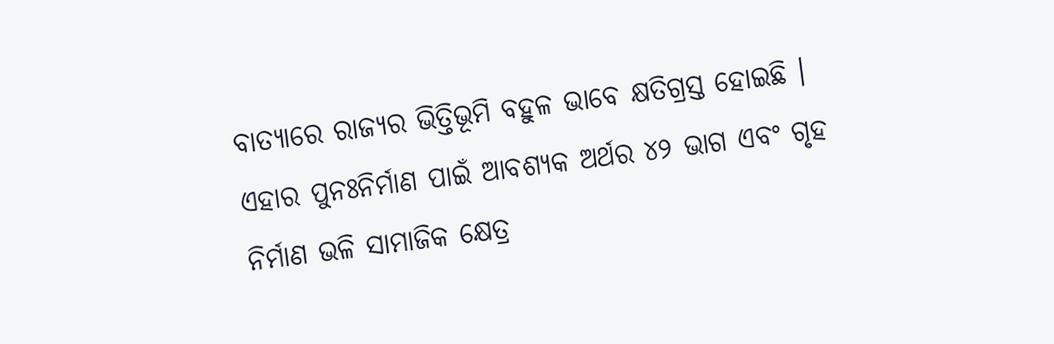ବାତ୍ୟାରେ ରାଜ୍ୟର ଭିତ୍ତିଭୂମି ବହୁଳ ଭାବେ କ୍ଷତିଗ୍ରସ୍ତ ହୋଇଛି । ଏହାର ପୁନଃନିର୍ମାଣ ପାଇଁ ଆବଶ୍ୟକ ଅର୍ଥର ୪୨ ଭାଗ ଏବଂ ଗୃହ ନିର୍ମାଣ ଭଳି ସାମାଜିକ କ୍ଷେତ୍ର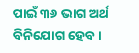ପାଇଁ ୩୬ ଭାଗ ଅର୍ଥ ବିନିଯୋଗ ହେବ ।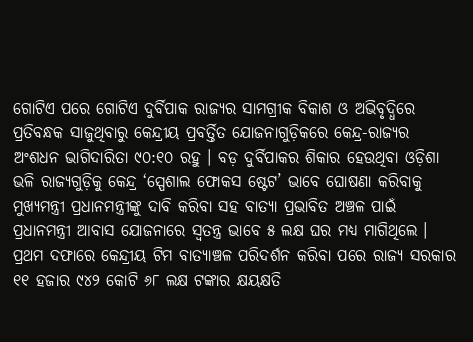ଗୋଟିଏ ପରେ ଗୋଟିଏ ଦୁର୍ବିପାକ ରାଜ୍ୟର ସାମଗ୍ରୀକ ବିକାଶ ଓ ଅଭିବୃଦ୍ଧିରେ ପ୍ରତିବନ୍ଧକ ସାଜୁଥିବାରୁ କେନ୍ଦ୍ରୀୟ ପ୍ରବର୍ତ୍ତିତ ଯୋଜନାଗୁଡ଼ିକରେ କେନ୍ଦ୍ର-ରାଜ୍ୟର ଅଂଶଧନ ଭାଗିଦାରିତା ୯୦:୧୦ ରହୁ । ବଡ଼ ଦୁର୍ବିପାକର ଶିକାର ହେଉଥିବା ଓଡ଼ିଶା ଭଳି ରାଜ୍ୟଗୁଡ଼ିକୁ କେନ୍ଦ୍ର ‘ସ୍ପେଶାଲ ଫୋକସ ଷ୍ଟେଟ’ ଭାବେ ଘୋଷଣା କରିବାକୁ ମୁଖ୍ୟମନ୍ତ୍ରୀ ପ୍ରଧାନମନ୍ତ୍ରୀଙ୍କୁ ଦାବି କରିବା ସହ ବାତ୍ୟା ପ୍ରଭାବିତ ଅଞ୍ଚଳ ପାଇଁ ପ୍ରଧାନମନ୍ତ୍ରୀ ଆବାସ ଯୋଜନାରେ ସ୍ୱତନ୍ତ୍ର ଭାବେ ୫ ଲକ୍ଷ ଘର ମଧ୍ୟ ମାଗିଥିଲେ । ପ୍ରଥମ ଦଫାରେ କେନ୍ଦ୍ରୀୟ ଟିମ ବାତ୍ୟାଞ୍ଚଳ ପରିଦର୍ଶନ କରିବା ପରେ ରାଜ୍ୟ ସରକାର ୧୧ ହଜାର ୯୪୨ କୋଟି ୬୮ ଲକ୍ଷ ଟଙ୍କାର କ୍ଷୟକ୍ଷତି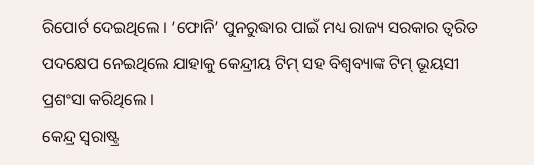ରିପୋର୍ଟ ଦେଇଥିଲେ । ‘ଫୋନି’ ପୁନରୁଦ୍ଧାର ପାଇଁ ମଧ୍ୟ ରାଜ୍ୟ ସରକାର ତ୍ୱରିତ ପଦକ୍ଷେପ ନେଇଥିଲେ ଯାହାକୁ କେନ୍ଦ୍ରୀୟ ଟିମ୍ ସହ ବିଶ୍ୱବ୍ୟାଙ୍କ ଟିମ୍ ଭୂୟସୀ ପ୍ରଶଂସା କରିଥିଲେ ।
କେନ୍ଦ୍ର ସ୍ୱରାଷ୍ଟ୍ର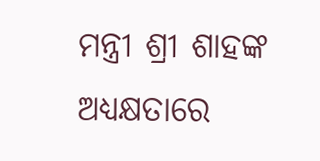ମନ୍ତ୍ରୀ ଶ୍ରୀ ଶାହଙ୍କ ଅଧ୍ୟକ୍ଷତାରେ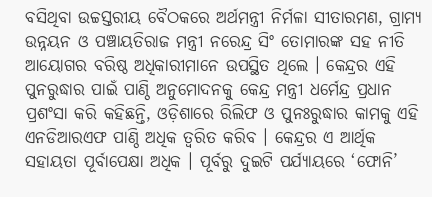ବସିଥିବା ଉଚ୍ଚସ୍ତରୀୟ ବୈଠକରେ ଅର୍ଥମନ୍ତ୍ରୀ ନିର୍ମଳା ସୀତାରମଣ, ଗ୍ରାମ୍ୟ ଉନ୍ନୟନ ଓ ପଞ୍ଚାୟତିରାଜ ମନ୍ତ୍ରୀ ନରେନ୍ଦ୍ର ସିଂ ତୋମାରଙ୍କ ସହ ନୀତି ଆୟୋଗର ବରିଷ୍ଠ ଅଧିକାରୀମାନେ ଉପସ୍ଥିତ ଥିଲେ । କେନ୍ଦ୍ରର ଏହି ପୁନରୁଦ୍ଧାର ପାଇଁ ପାଣ୍ଠି ଅନୁମୋଦନକୁ କେନ୍ଦ୍ର ମନ୍ତ୍ରୀ ଧର୍ମେନ୍ଦ୍ର ପ୍ରଧାନ ପ୍ରଶଂସା କରି କହିଛନ୍ତି, ଓଡ଼ିଶାରେ ରିଲିଫ ଓ ପୁନଃରୁଦ୍ଧାର କାମକୁ ଏହି ଏନଡିଆରଏଫ ପାଣ୍ଠି ଅଧିକ ତ୍ୱରିତ କରିବ । କେନ୍ଦ୍ରର ଏ ଆର୍ଥିକ ସହାୟତା ପୂର୍ବାପେକ୍ଷା ଅଧିକ । ପୂର୍ବରୁ ଦୁଇଟି ପର୍ଯ୍ୟାୟରେ ‘ଫୋନି’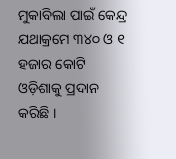ମୁକାବିଲା ପାଇଁ କେନ୍ଦ୍ର ଯଥାକ୍ରମେ ୩୪୦ ଓ ୧ ହଜାର କୋଟି ଓଡ଼ିଶାକୁ ପ୍ରଦାନ କରିଛି ।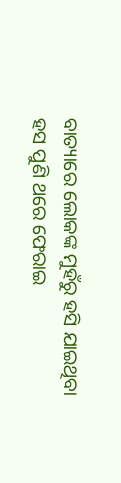ବାତ୍ୟାରେ ଲୋକଙ୍କ ମୁହଁରୁ ହସି ଯାଇଥିବା ହସ ପୁଣି ଥରେ ଫେରାଇ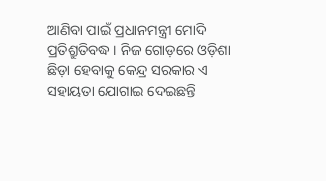ଆଣିବା ପାଇଁ ପ୍ରଧାନମନ୍ତ୍ରୀ ମୋଦି ପ୍ରତିଶ୍ରୁତିବଦ୍ଧ । ନିଜ ଗୋଡ଼ରେ ଓଡ଼ିଶା ଛିଡ଼ା ହେବାକୁ କେନ୍ଦ୍ର ସରକାର ଏ ସହାୟତା ଯୋଗାଇ ଦେଇଛନ୍ତି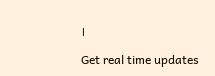।

Get real time updates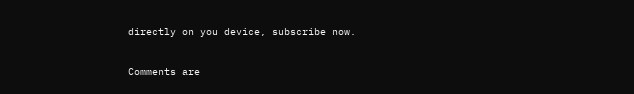directly on you device, subscribe now.

Comments are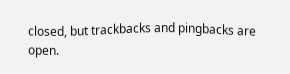closed, but trackbacks and pingbacks are open.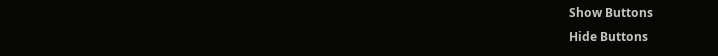Show Buttons
Hide Buttons